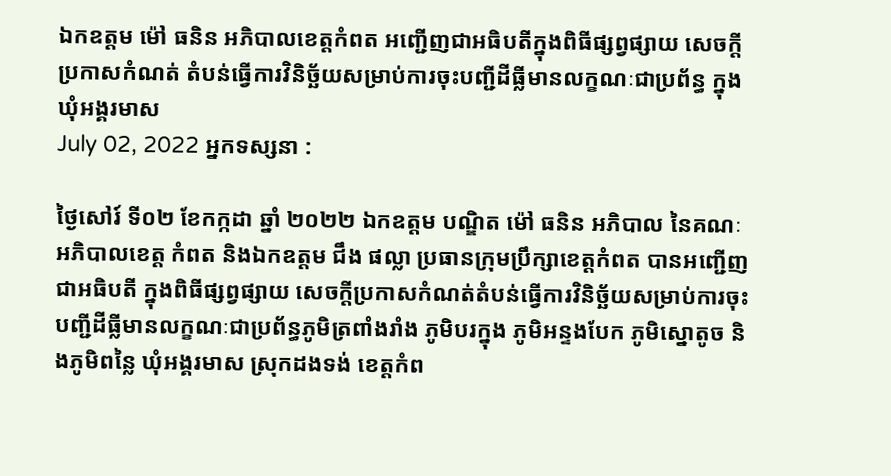ឯកឧត្តម ម៉ៅ ធនិន អភិបាលខេត្តកំពត អញ្ជើញជាអធិបតីក្នុងពិធីផ្សព្វផ្សាយ សេចក្តីប្រកាសកំណត់ តំបន់ធ្វើការវិនិច្ឆ័យសម្រាប់ការចុះបញ្ជីដីធ្លីមានលក្ខណៈជាប្រព័ន្ធ ក្នុងឃុំអង្គរមាស
July 02, 2022 អ្នកទស្សនា :

ថ្ងៃសៅរ៍ ទី០២ ខែកក្កដា ឆ្នាំ ២០២២ ឯកឧត្តម បណ្ឌិត ម៉ៅ ធនិន អភិបាល នៃគណៈអភិបាលខេត្ត កំពត និងឯកឧត្តម ជឹង ផល្លា ប្រធានក្រុមប្រឹក្សាខេត្តកំពត បានអញ្ជើញជាអធិបតី ក្នុងពិធីផ្សព្វផ្សាយ សេចក្តីប្រកាសកំណត់តំបន់ធ្វើការវិនិច្ឆ័យសម្រាប់ការចុះបញ្ជីដីធ្លីមានលក្ខណៈជាប្រព័ន្ធភូមិត្រពាំងរាំង ភូមិបរក្នុង ភូមិអន្ទងបែក ភូមិស្នោតូច និងភូមិពន្លៃ ឃុំអង្គរមាស ស្រុកដងទង់ ខេត្តកំព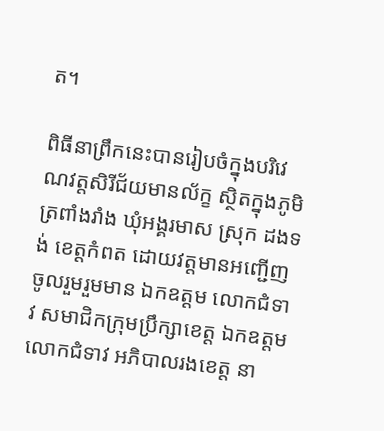ត។

ពិធីនាព្រឹកនេះបានរៀបចំក្នុងបរិវេណវត្តសិរីជ័យមានល័ក្ខ ស្ថិតក្នុងភូមិត្រពាំងរាំង ឃុំអង្គរមាស ស្រុក ដងទង់ ខេត្តកំពត ដោយវត្តមានអញ្ជើញចូលរួមរួមមាន ឯកឧត្តម លោកជំទាវ សមាជិកក្រុមប្រឹក្សាខេត្ត ឯកឧត្តម លោកជំទាវ អភិបាលរងខេត្ត នា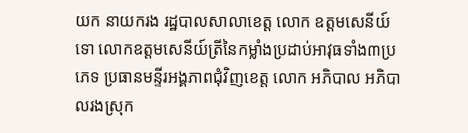យក នាយករង រដ្ឋបាលសាលាខេត្ត លោក ឧត្តមសេនីយ៍ទោ លោកឧត្តមសេនីយ៍ត្រីនៃកម្លាំងប្រដាប់អាវុធទាំង៣ប្រភេទ ប្រធានមន្ទីរអង្គភាពជុំវិញខេត្ត លោក អភិបាល អភិបាលរងស្រុក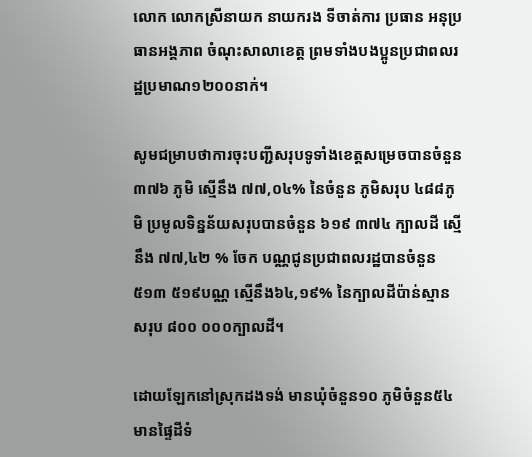លោក លោកស្រីនាយក នាយករង ទីចាត់ការ ប្រធាន អនុប្រធានអង្គភាព ចំណុះសាលាខេត្ត ព្រមទាំងបងប្អូនប្រជាពលរដ្ឋប្រមាណ១២០០នាក់។

សូមជម្រាបថាការចុះបញ្ជីសរុបទូទាំងខេត្តសម្រេចបានចំនួន ៣៧៦ ភូមិ ស្មើនឹង ៧៧,០៤% នៃចំនួន ភូមិសរុប ៤៨៨ភូមិ ប្រមូលទិន្នន័យសរុបបានចំនួន ៦១៩ ៣៧៤ ក្បាលដី ស្មើនឹង ៧៧,៤២ % ចែក បណ្ណជូនប្រជាពលរដ្ឋបានចំនួន ៥១៣ ៥១៩បណ្ណ ស្មើនឹង៦៤,១៩% នៃក្បាលដីប៉ាន់ស្មាន សរុប ៨០០ ០០០ក្បាលដី។

ដោយឡែកនៅស្រុកដងទង់ មានឃុំចំនួន១០ ភូមិចំនួន៥៤ មានផ្ទៃដីទំ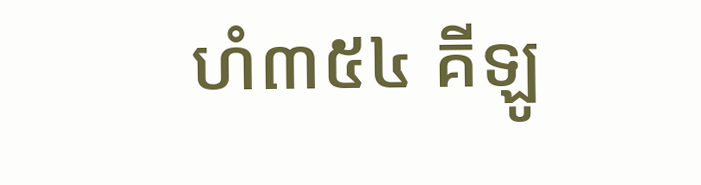ហំ៣៥៤ គីឡូ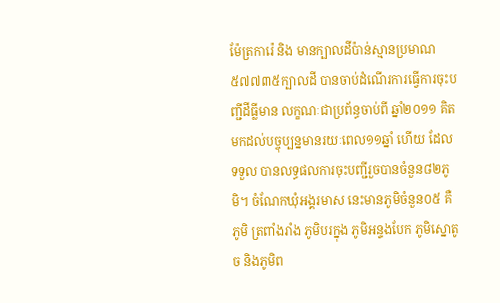ម៉ែត្រការ៉េ និង មានក្បាលដីប៉ាន់ស្មានប្រមាណ៥៧៧៣៥ក្បាលដី បានចាប់ដំណើរការធ្វើការចុះបញ្ជីដីធ្លីមាន លក្ខណៈជាប្រព័ន្ធចាប់ពី ឆ្នាំ២០១១ គិតមកដល់បច្ចុប្បន្នមានរយៈពេល១១ឆ្នាំ ហើយ ដែលទទួល បានលទ្ធផលការចុះបញ្ជីរួចបានចំនួន៨២ភូមិ។ ចំណែកឃុំអង្គរមាស នេះមានភូមិចំនួន០៥ គឺ ភូមិ ត្រពាំងរាំង ភូមិបរក្នុង ភូមិអន្ទងបែក ភូមិស្នោតូច និងភូមិព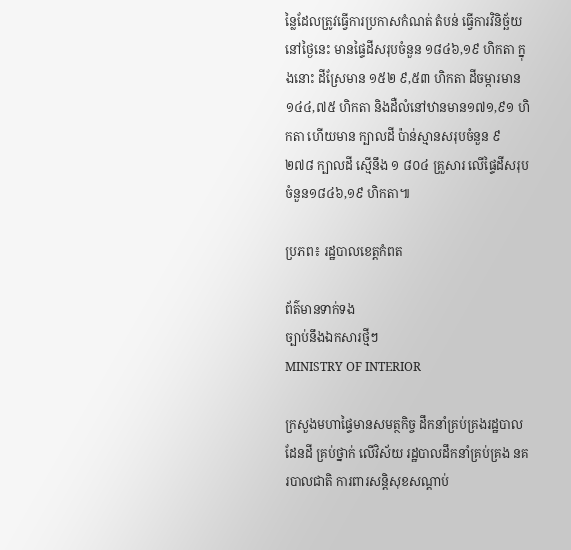ន្លៃដែលត្រូវធ្វើការប្រកាសកំណត់ តំបន់ ធ្វើការវិនិច្ឆ័យនៅថ្ងៃនេះ មានផ្ទៃដីសរុបចំនួន ១៨៤៦,១៩ ហិកតា ក្នុងនោះ ដីស្រែមាន ១៥២ ៩,៥៣ ហិកតា ដីចម្ការមាន ១៤៤,៧៥ ហិកតា និងដឺលំនៅឋានមាន១៧១,៩១ ហិកតា ហើយមាន ក្បាលដី ប៉ាន់ស្មានសរុបចំនួន ៩ ២៧៨ ក្បាលដី ស្មើនឹង ១ ៨០៤ គ្រួសារ លើផ្ទៃដីសរុបចំនួន១៨៤៦,១៩ ហិកតា៕

ប្រភព៖ រដ្ឋបាលខេត្តកំពត

ព័ត៌មានទាក់ទង
ច្បាប់នឹងឯកសារថ្មីៗ
MINISTRY OF INTERIOR

ក្រសួងមហាផ្ទៃមានសមត្ថកិច្ច ដឹកនាំគ្រប់គ្រងរដ្ឋបាលដែនដី គ្រប់ថ្នាក់ លើវិស័យ រដ្ឋបាលដឹកនាំគ្រប់គ្រង នគរបាលជាតិ ការពារសន្តិសុខសណ្តាប់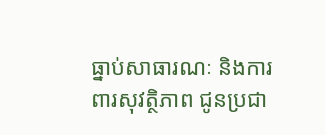ធ្នាប់សាធារណៈ និងការពារសុវត្ថិភាព ជូនប្រជា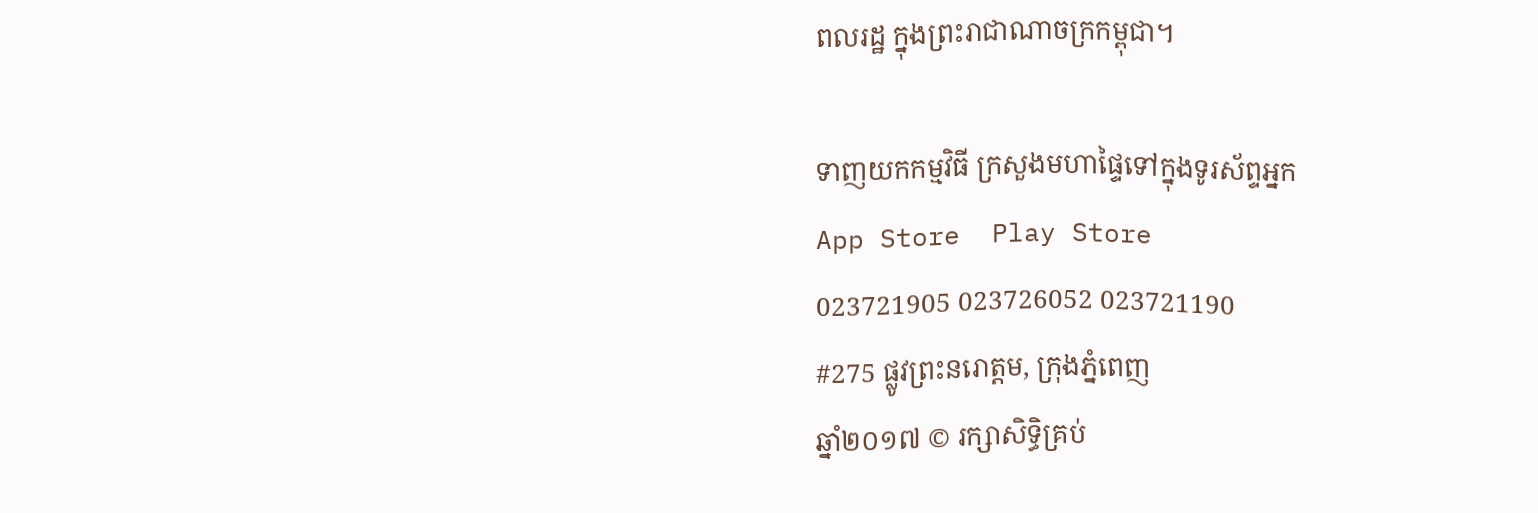ពលរដ្ឋ ក្នុងព្រះរាជាណាចក្រកម្ពុជា។

ទាញយកកម្មវិធី ក្រសួងមហាផ្ទៃទៅក្នុងទូរស័ព្ទអ្នក
App Store  Play Store
023721905 023726052 023721190
#275 ផ្លូវព្រះនរោត្តម, ក្រុងភ្នំពេញ
ឆ្នាំ២០១៧ © រក្សាសិទ្ធិគ្រប់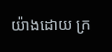យ៉ាងដោយ ក្រ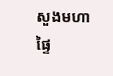សួងមហាផ្ទៃ